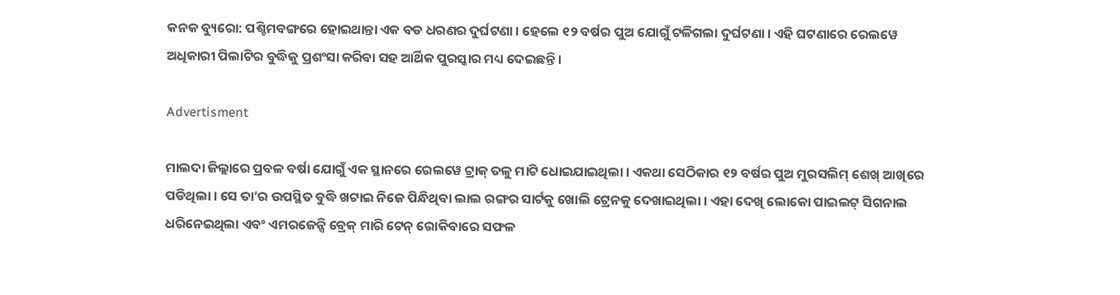କନକ ବ୍ୟୁରୋ: ପଶ୍ଚିମବଙ୍ଗରେ ହୋଇଥାନ୍ତା ଏକ ବଡ ଧରଣର ଦୁର୍ଘଟଣା । ହେଲେ ୧୨ ବର୍ଷର ପୁଅ ଯୋଗୁଁ ଟଳିଗଲା ଦୁର୍ଘଟଣା । ଏହି ଘଟଣାରେ ରେଲୱେ ଅଧିକାରୀ ପିଲାଟିର ବୁଦ୍ଧିକୁ ପ୍ରଶଂସା କରିବା ସହ ଆର୍ଥିକ ପୁରସ୍କାର ମଧ୍ୟ ଦେଇଛନ୍ତି ।

Advertisment

ମାଲଦା ଜିଲ୍ଲାରେ ପ୍ରବଳ ବର୍ଷା ଯୋଗୁଁ ଏକ ସ୍ଥାନରେ ରେଲୱେ ଟ୍ରାକ୍ ତଳୁ ମାଟି ଧୋଇଯାଇଥିଲା । ଏକଥା ସେଠିକାର ୧୨ ବର୍ଷର ପୁଅ ମୁରସଲିମ୍ ଶେଖ୍ ଆଖିରେ ପଡିଥିଲା । ସେ ତା’ର ଉପସ୍ଥିତ ବୁଦ୍ଧି ଖଟାଇ ନିଜେ ପିନ୍ଧିଥିବା ଲାଲ ରଙ୍ଗର ସାର୍ଟକୁ ଖୋଲି ଟ୍ରେନକୁ ଦେଖାଇଥିଲା । ଏହା ଦେଖି ଲୋକୋ ପାଇଲଟ୍ ସିଗନାଲ ଧରିନେଇଥିଲା ଏବଂ ଏମରଜେନ୍ସି ବ୍ରେକ୍ ମାରି ଟେନ୍ ରୋକିବାରେ ସଫଳ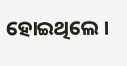ହୋଇଥିଲେ ।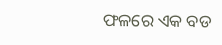ଫଳରେ ଏକ ବଡ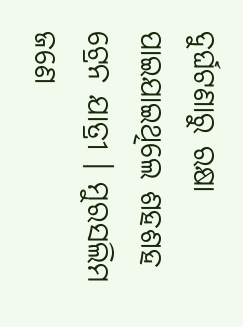ଦୁର୍ଘଟଣାରୁ ରକ୍ଷା ପାଇଯାଇଥିଲେ ଶହଶହ ଟ୍ରେନ ଯାତ୍ରୀ । ମୁରସଲିମ ଜଣେ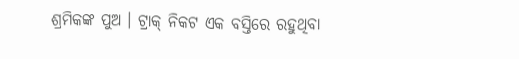ଶ୍ରମିକଙ୍କ ପୁଅ । ଟ୍ରାକ୍ ନିକଟ ଏକ ବସ୍ତିରେ ରହୁଥିବା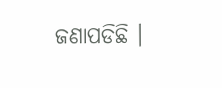ଜଣାପଡିଛି ।